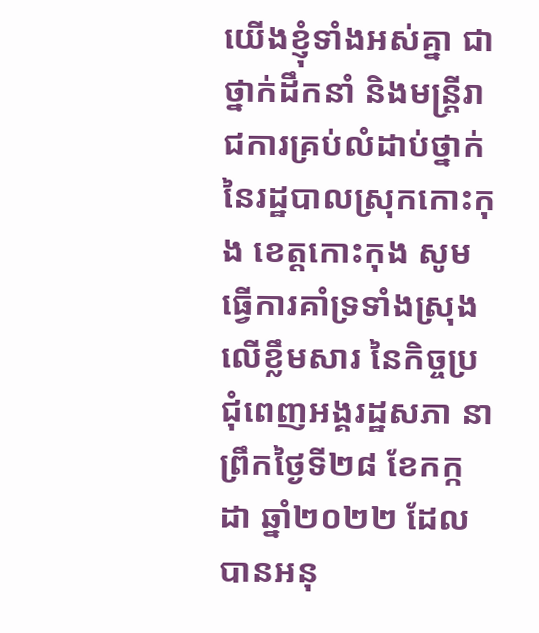យើងខ្ញុំទាំងអស់គ្នា ជាថ្នាក់ដឹកនាំ និងមន្ត្រីរាជការគ្រប់លំដាប់ថ្នាក់ នៃរដ្ឋបាលស្រុកកោះកុង ខេត្តកោះកុង សូមធ្វើការគាំទ្រទាំងស្រុងលើខ្លឹមសារ នៃកិច្ចប្រជុំពេញអង្គរដ្ឋសភា នាព្រឹកថ្ងៃទី២៨ ខែកក្កដា ឆ្នាំ២០២២ ដែល បានអនុ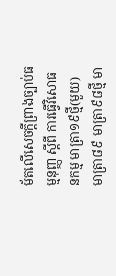ម័តលើសេចក្ដីព្រាងច្បាប់ធម្មនុញ្ញ ស្តីពី ការធ្វើវិសោធនកម្ម មាត្រា១៩ថ្មី(មួយ) មាត្រា៨៩ មាត្រា៩៨ថ្មី មា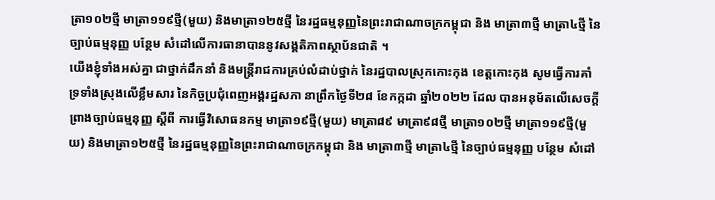ត្រា១០២ថ្មី មាត្រា១១៩ថ្មី(មួយ) និងមាត្រា១២៥ថ្មី នៃរដ្ឋធម្មនុញ្ញនៃព្រះរាជាណាចក្រកម្ពុជា និង មាត្រា៣ថ្មី មាត្រា៤ថ្មី នៃច្បាប់ធម្មនុញ្ញ បន្ថែម សំដៅលើការធានាបាននូវសង្គតិភាពស្ថាប័នជាតិ ។
យើងខ្ញុំទាំងអស់គ្នា ជាថ្នាក់ដឹកនាំ និងមន្ត្រីរាជការគ្រប់លំដាប់ថ្នាក់ នៃរដ្ឋបាលស្រុកកោះកុង ខេត្តកោះកុង សូមធ្វើការគាំទ្រទាំងស្រុងលើខ្លឹមសារ នៃកិច្ចប្រជុំពេញអង្គរដ្ឋសភា នាព្រឹកថ្ងៃទី២៨ ខែកក្កដា ឆ្នាំ២០២២ ដែល បានអនុម័តលើសេចក្ដីព្រាងច្បាប់ធម្មនុញ្ញ ស្តីពី ការធ្វើវិសោធនកម្ម មាត្រា១៩ថ្មី(មួយ) មាត្រា៨៩ មាត្រា៩៨ថ្មី មាត្រា១០២ថ្មី មាត្រា១១៩ថ្មី(មួយ) និងមាត្រា១២៥ថ្មី នៃរដ្ឋធម្មនុញ្ញនៃព្រះរាជាណាចក្រកម្ពុជា និង មាត្រា៣ថ្មី មាត្រា៤ថ្មី នៃច្បាប់ធម្មនុញ្ញ បន្ថែម សំដៅ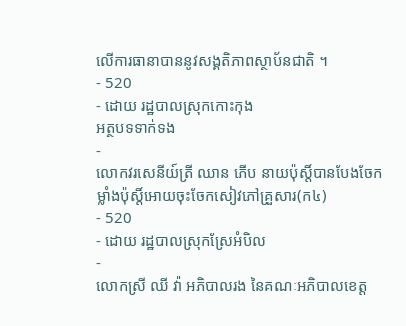លើការធានាបាននូវសង្គតិភាពស្ថាប័នជាតិ ។
- 520
- ដោយ រដ្ឋបាលស្រុកកោះកុង
អត្ថបទទាក់ទង
-
លោកវរសេនីយ៍ត្រី ឈាន ភើប នាយប៉ុស្តិ៍បានបែងចែកម្លាំងប៉ុស្តិ៍អោយចុះចែកសៀវភៅគ្រួសារ(ក៤)
- 520
- ដោយ រដ្ឋបាលស្រុកស្រែអំបិល
-
លោកស្រី ឈី វ៉ា អភិបាលរង នៃគណៈអភិបាលខេត្ត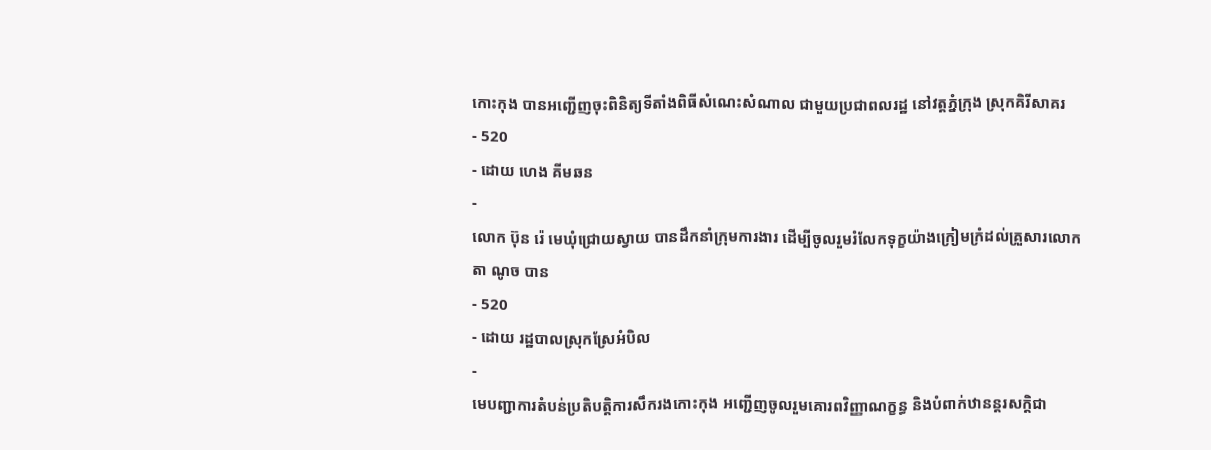កោះកុង បានអញ្ជើញចុះពិនិត្យទីតាំងពិធីសំណេះសំណាល ជាមួយប្រជាពលរដ្ឋ នៅវត្តភ្នំក្រុង ស្រុកគិរីសាគរ
- 520
- ដោយ ហេង គីមឆន
-
លោក ប៊ុន រ៉េ មេឃុំជ្រោយស្វាយ បានដឹកនាំក្រុមការងារ ដើម្បីចូលរួមរំលែកទុក្ខយ៉ាងក្រៀមក្រំដល់គ្រួសារលោកតា ណូច បាន
- 520
- ដោយ រដ្ឋបាលស្រុកស្រែអំបិល
-
មេបញ្ជាការតំបន់ប្រតិបត្តិការសឹករងកោះកុង អញ្ជើញចូលរួមគោរពវិញ្ញាណក្ខន្ធ និងបំពាក់ឋានន្តរសក្តិជា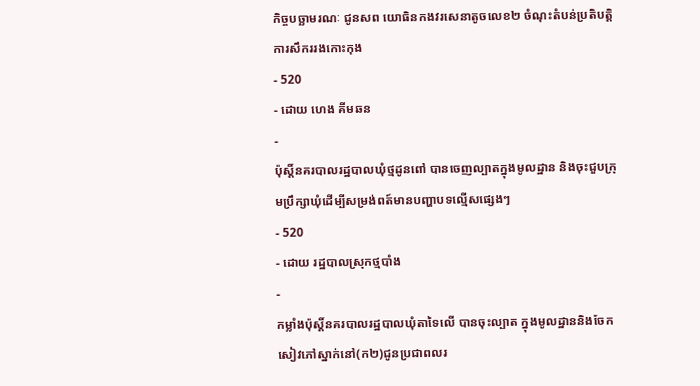កិច្ចបច្ឆាមរណៈ ជូនសព យោធិនកងវរសេនាតូចលេខ២ ចំណុះតំបន់ប្រតិបត្តិការសឹកររងកោះកុង
- 520
- ដោយ ហេង គីមឆន
-
ប៉ុស្តិ៍នគរបាលរដ្ឋបាលឃុំថ្មដូនពៅ បានចេញល្បាតក្នុងមូលដ្ឋាន និងចុះជួបក្រុមប្រឹក្សាឃុំដើម្បីសម្រង់ពត៍មានបញ្ហាបទល្មើសផ្សេងៗ
- 520
- ដោយ រដ្ឋបាលស្រុកថ្មបាំង
-
កម្លាំងប៉ុស្តិ៍នគរបាលរដ្ឋបាលឃុំតាទៃលើ បានចុះល្បាត ក្នុងមូលដ្ឋាននិងចែកសៀវភៅស្នាក់នៅ(ក២)ជូនប្រជាពលរ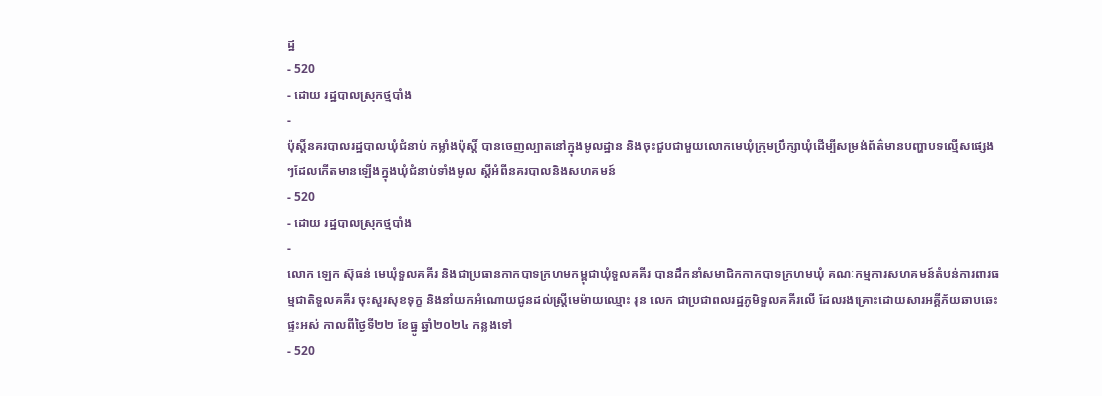ដ្ឋ
- 520
- ដោយ រដ្ឋបាលស្រុកថ្មបាំង
-
ប៉ុស្ដិ៍នគរបាលរដ្ឋបាលឃុំជំនាប់ កម្លាំងប៉ុស្តិ៍ បានចេញល្បាតនៅក្នុងមូលដ្ឋាន និងចុះជួបជាមួយលោកមេឃុំក្រុមប្រឹក្សាឃុំដើម្បីសម្រង់ព័ត៌មានបញ្ហាបទល្មើសផ្សេងៗដែលកើតមានឡើងក្នុងឃុំជំនាប់ទាំងមូល ស្តីអំពីនគរបាលនិងសហគមន៍
- 520
- ដោយ រដ្ឋបាលស្រុកថ្មបាំង
-
លោក ឡេក ស៊ុធន់ មេឃុំទួលគគីរ និងជាប្រធានកាកបាទក្រហមកម្ពុជាឃុំទួលគគីរ បានដឹកនាំសមាជិកកាកបាទក្រហមឃុំ គណៈកម្មការសហគមន៍តំបន់ការពារធម្មជាតិទួលគគីរ ចុះសួរសុខទុក្ខ និងនាំយកអំណោយជូនដល់ស្ត្រីមេម៉ាយឈ្មោះ រុន លេក ជាប្រជាពលរដ្ឋភូមិទួលគគីរលើ ដែលរងគ្រោះដោយសារអគ្គីភ័យឆាបឆេះផ្ទះអស់ កាលពីថ្ងៃទី២២ ខែធ្នូ ឆ្នាំ២០២៤ កន្លងទៅ
- 520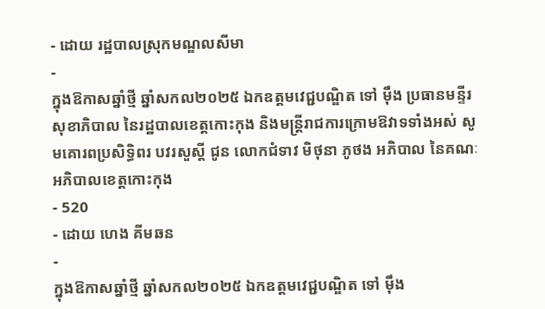- ដោយ រដ្ឋបាលស្រុកមណ្ឌលសីមា
-
ក្នុងឱកាសឆ្នាំថ្មី ឆ្នាំសកល២០២៥ ឯកឧត្តមវេជ្ជបណ្ឌិត ទៅ ម៉ឹង ប្រធានមន្ទីរសុខាភិបាល នៃរដ្ឋបាលខេត្តកោះកុង និងមន្ត្រីរាជការក្រោមឱវាទទាំងអស់ សូមគោរពប្រសិទ្ធិពរ បវរសួស្តី ជូន លោកជំទាវ មិថុនា ភូថង អភិបាល នៃគណៈអភិបាលខេត្តកោះកុង
- 520
- ដោយ ហេង គីមឆន
-
ក្នុងឱកាសឆ្នាំថ្មី ឆ្នាំសកល២០២៥ ឯកឧត្តមវេជ្ជបណ្ឌិត ទៅ ម៉ឹង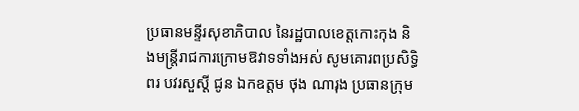ប្រធានមន្ទីរសុខាភិបាល នៃរដ្ឋបាលខេត្តកោះកុង និងមន្ត្រីរាជការក្រោមឱវាទទាំងអស់ សូមគោរពប្រសិទ្ធិពរ បវរសួស្តី ជូន ឯកឧត្តម ថុង ណារុង ប្រធានក្រុម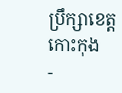ប្រឹក្សាខេត្តកោះកុង
-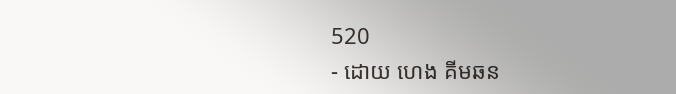520
- ដោយ ហេង គីមឆន